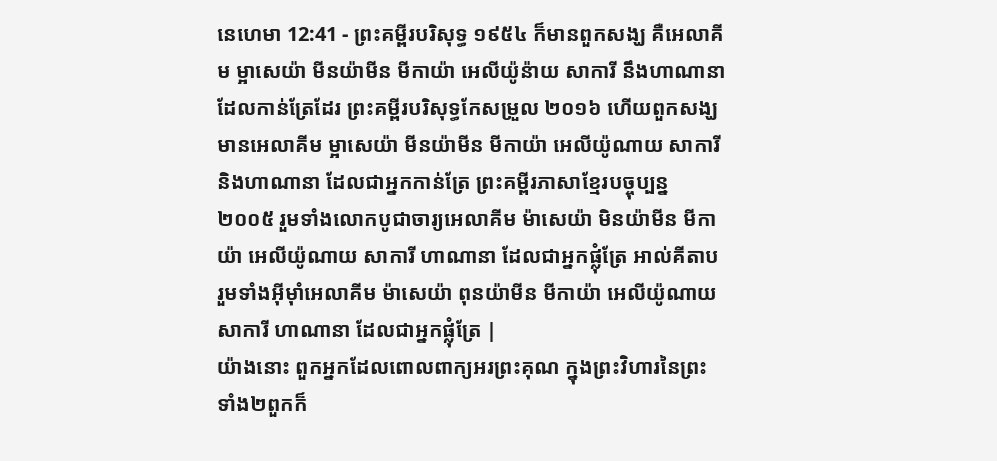នេហេមា 12:41 - ព្រះគម្ពីរបរិសុទ្ធ ១៩៥៤ ក៏មានពួកសង្ឃ គឺអេលាគីម ម្អាសេយ៉ា មីនយ៉ាមីន មីកាយ៉ា អេលីយ៉ូន៉ាយ សាការី នឹងហាណានា ដែលកាន់ត្រែដែរ ព្រះគម្ពីរបរិសុទ្ធកែសម្រួល ២០១៦ ហើយពួកសង្ឃ មានអេលាគីម ម្អាសេយ៉ា មីនយ៉ាមីន មីកាយ៉ា អេលីយ៉ូណាយ សាការី និងហាណានា ដែលជាអ្នកកាន់ត្រែ ព្រះគម្ពីរភាសាខ្មែរបច្ចុប្បន្ន ២០០៥ រួមទាំងលោកបូជាចារ្យអេលាគីម ម៉ាសេយ៉ា មិនយ៉ាមីន មីកាយ៉ា អេលីយ៉ូណាយ សាការី ហាណានា ដែលជាអ្នកផ្លុំត្រែ អាល់គីតាប រួមទាំងអ៊ីមុាំអេលាគីម ម៉ាសេយ៉ា ពុនយ៉ាមីន មីកាយ៉ា អេលីយ៉ូណាយ សាការី ហាណានា ដែលជាអ្នកផ្លុំត្រែ |
យ៉ាងនោះ ពួកអ្នកដែលពោលពាក្យអរព្រះគុណ ក្នុងព្រះវិហារនៃព្រះ ទាំង២ពួកក៏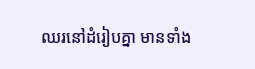ឈរនៅដំរៀបគ្នា មានទាំង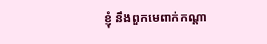ខ្ញុំ នឹងពួកមេពាក់កណ្តា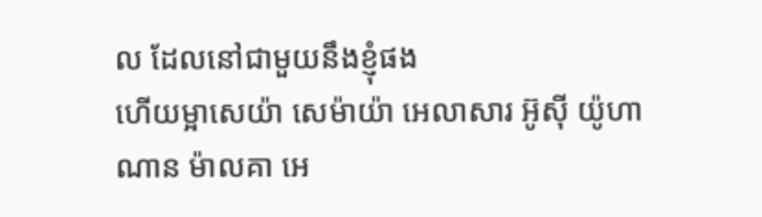ល ដែលនៅជាមួយនឹងខ្ញុំផង
ហើយម្អាសេយ៉ា សេម៉ាយ៉ា អេលាសារ អ៊ូស៊ី យ៉ូហាណាន ម៉ាលគា អេ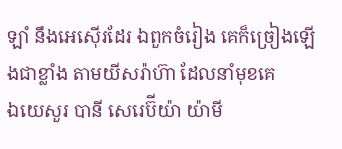ឡាំ នឹងអេស៊ើរដែរ ឯពួកចំរៀង គេក៏ច្រៀងឡើងជាខ្លាំង តាមយីសរ៉ាហ៊ា ដែលនាំមុខគេ
ឯយេសួរ បានី សេរេប៊ីយ៉ា យ៉ាមី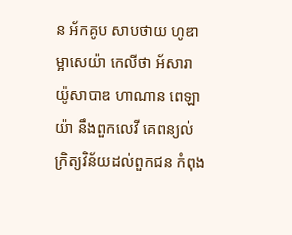ន អ័កគូប សាបថាយ ហូឌា ម្អាសេយ៉ា កេលីថា អ័សារា យ៉ូសាបាឌ ហាណាន ពេឡាយ៉ា នឹងពួកលេវី គេពន្យល់ក្រិត្យវិន័យដល់ពួកជន កំពុង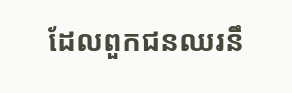ដែលពួកជនឈរនឹ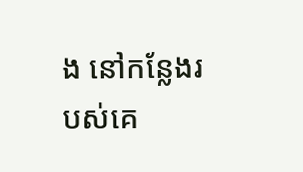ង នៅកន្លែងរបស់គេ